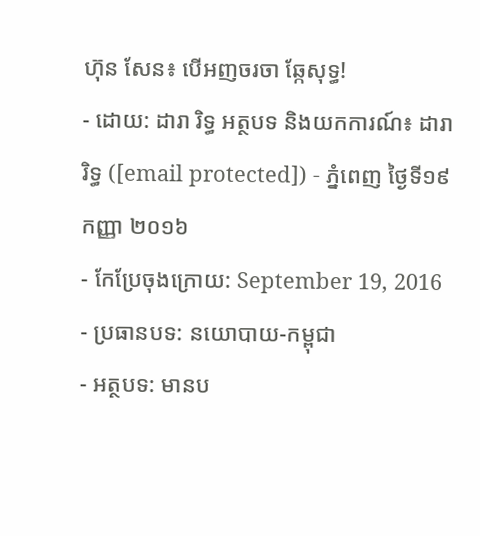ហ៊ុន សែន៖ បើអញចរចា ឆ្កែសុទ្ធ!
- ដោយ: ដារា រិទ្ធ អត្ថបទ និងយកការណ៍៖ ដារា រិទ្ធ ([email protected]) - ភ្នំពេញ ថ្ងៃទី១៩ កញ្ញា ២០១៦
- កែប្រែចុងក្រោយ: September 19, 2016
- ប្រធានបទ: នយោបាយ-កម្ពុជា
- អត្ថបទ: មានប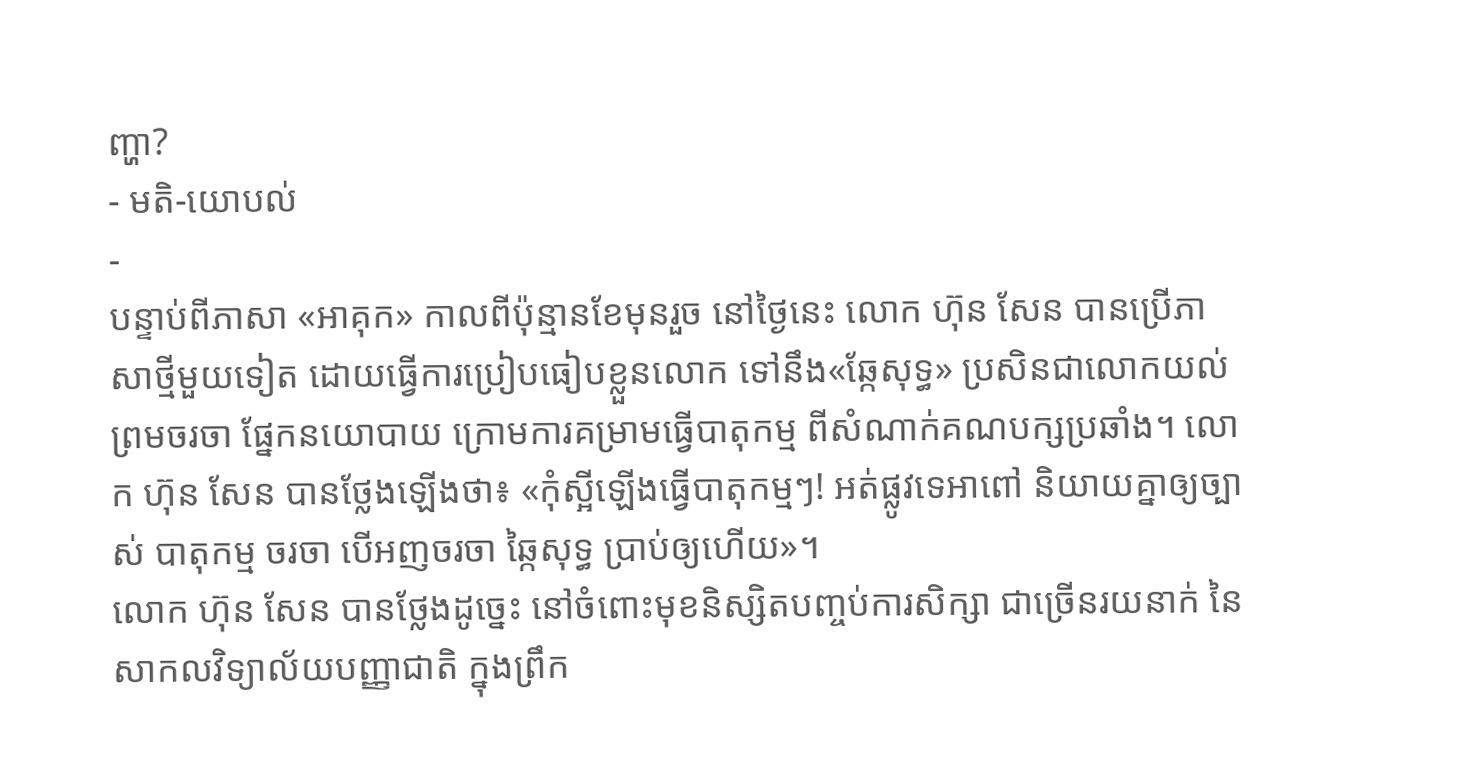ញ្ហា?
- មតិ-យោបល់
-
បន្ទាប់ពីភាសា «អាគុក» កាលពីប៉ុន្មានខែមុនរួច នៅថ្ងៃនេះ លោក ហ៊ុន សែន បានប្រើភាសាថ្មីមួយទៀត ដោយធ្វើការប្រៀបធៀបខ្លួនលោក ទៅនឹង«ឆ្កែសុទ្ធ» ប្រសិនជាលោកយល់ព្រមចរចា ផ្នែកនយោបាយ ក្រោមការគម្រាមធ្វើបាតុកម្ម ពីសំណាក់គណបក្សប្រឆាំង។ លោក ហ៊ុន សែន បានថ្លែងឡើងថា៖ «កុំស្អីឡើងធ្វើបាតុកម្មៗ! អត់ផ្លូវទេអាពៅ និយាយគ្នាឲ្យច្បាស់ បាតុកម្ម ចរចា បើអញចរចា ឆ្កៃសុទ្ធ ប្រាប់ឲ្យហើយ»។
លោក ហ៊ុន សែន បានថ្លែងដូច្នេះ នៅចំពោះមុខនិស្សិតបញ្ចប់ការសិក្សា ជាច្រើនរយនាក់ នៃសាកលវិទ្យាល័យបញ្ញាជាតិ ក្នុងព្រឹក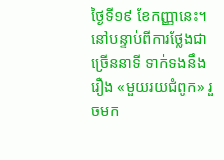ថ្ងៃទី១៩ ខែកញ្ញានេះ។ នៅបន្ទាប់ពីការថ្លែងជាច្រើននាទី ទាក់ទងនឹងរឿង «មួយរយជំពូក» រួចមក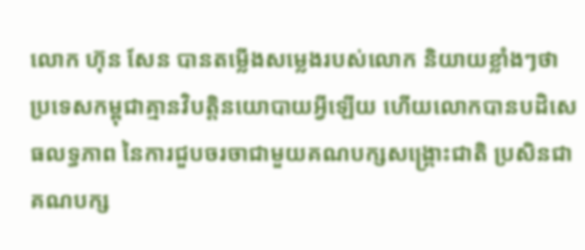លោក ហ៊ុន សែន បានតម្លើងសម្លេងរបស់លោក និយាយខ្លាំងៗថា ប្រទេសកម្ពុជាគ្មានវិបត្តិនយោបាយអ្វីឡើយ ហើយលោកបានបដិសេធលទ្ធភាព នៃការជួបចរចាជាមួយគណបក្សសង្គ្រោះជាតិ ប្រសិនជាគណបក្ស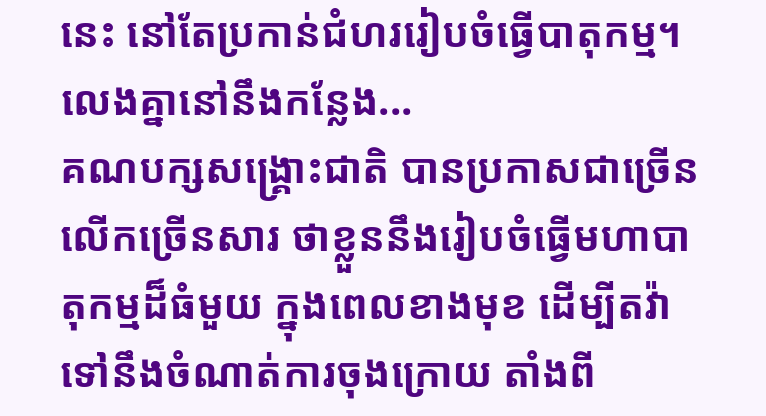នេះ នៅតែប្រកាន់ជំហររៀបចំធ្វើបាតុកម្ម។
លេងគ្នានៅនឹងកន្លែង...
គណបក្សសង្គ្រោះជាតិ បានប្រកាសជាច្រើនលើកច្រើនសារ ថាខ្លួននឹងរៀបចំធ្វើមហាបាតុកម្មដ៏ធំមួយ ក្នុងពេលខាងមុខ ដើម្បីតវ៉ាទៅនឹងចំណាត់ការចុងក្រោយ តាំងពី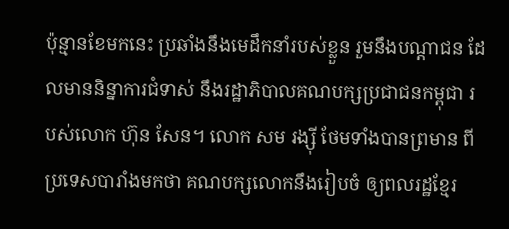ប៉ុន្មានខែមកនេះ ប្រឆាំងនឹងមេដឹកនាំរបស់ខ្លួន រួមនឹងបណ្ដាជន ដែលមាននិន្នាការជំទាស់ នឹងរដ្ឋាភិបាលគណបក្សប្រជាជនកម្ពុជា របស់លោក ហ៊ុន សែន។ លោក សម រង្ស៊ី ថែមទាំងបានព្រមាន ពីប្រទេសបារាំងមកថា គណបក្សលោកនឹងរៀបចំ ឲ្យពលរដ្ឋខ្មែរ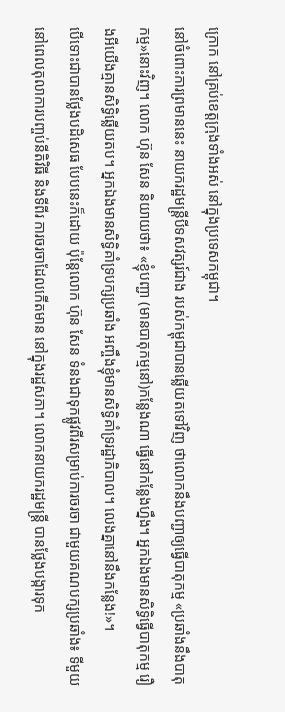ក្រោក នៅគ្រប់ខេត្តក្រុងទាំងអស់ នៅក្នុងប្រទេសកម្ពុជា។
នៅចំពោះការព្រមាននេះ នាយករដ្ឋមន្ត្រីបីទសវត្សរ៍ជាង របស់កម្ពុជាបានឆ្លើយតទៅវិញ ថាលោកនឹងបញ្ជាឲ្យធ្វើបាតុកម្ម «ប្រឆាំងនឹងបាតុកម្ម»នោះវិញ។ លោក ហ៊ុន សែន និយាយថា៖ «ខ្ញុំបញ្ជា (មានបាតុកម្មនៅ)កន្លែងណា ធ្វើនៅកន្លែងហ្នឹង។ អ្នកឯងមានសិទ្ធិធ្វើបាតុកម្ម រឿងអីយើងគ្មានសិទ្ធិឆ្លើយតប។ អ្នកឯងមានសិទ្ធិគាំទ្របក្សប្រឆាំង អញ្ចឹងខ្ញុំមានសិទ្ធិគាំទ្ររដ្ឋាភិបាល។ លេងគ្នានៅនឹងកន្លែង!»។
បើទោះជាបានថ្លែងបដិសេធ បែបនេះក៏ដោយ ប៉ុន្តែលោក ហ៊ុន សែន ទំនងជាទុកផ្លូវពីរសម្រាប់ការចរចា ជាមួយគណបក្សប្រឆាំង៖ ទីមួយ នៅពេលតុលាការបញ្ចប់នីតិវិធី និងទីពីរ ការចរចាដែលកើតមាន នៅក្នុងរដ្ឋសភា។ លោកនាយករដ្ឋមន្ត្រី បានថ្លែងបង្ការទុក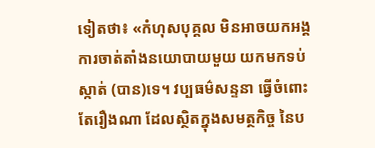ទៀតថា៖ «កំហុសបុគ្គល មិនអាចយកអង្គការចាត់តាំងនយោបាយមួយ យកមកទប់ស្កាត់ (បាន)ទេ។ វប្បធម៌សន្ទនា ធ្វើចំពោះតែរឿងណា ដែលស្ថិតក្នុងសមត្ថកិច្ច នៃប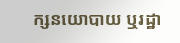ក្សនយោបាយ ឬរដ្ឋា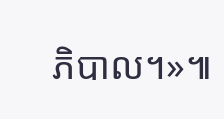ភិបាល។»៕